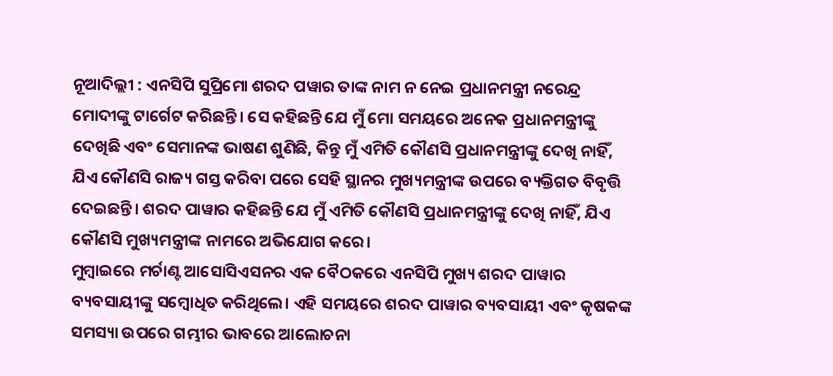ନୂଆଦିଲ୍ଲୀ : ଏନସିପି ସୁପ୍ରିମୋ ଶରଦ ପୱାର ତାଙ୍କ ନାମ ନ ନେଇ ପ୍ରଧାନମନ୍ତ୍ରୀ ନରେନ୍ଦ୍ର ମୋଦୀଙ୍କୁ ଟାର୍ଗେଟ କରିଛନ୍ତି। ସେ କହିଛନ୍ତି ଯେ ମୁଁ ମୋ ସମୟରେ ଅନେକ ପ୍ରଧାନମନ୍ତ୍ରୀଙ୍କୁ ଦେଖିଛି ଏବଂ ସେମାନଙ୍କ ଭାଷଣ ଶୁଣିଛି, କିନ୍ତୁ ମୁଁ ଏମିତି କୌଣସି ପ୍ରଧାନମନ୍ତ୍ରୀଙ୍କୁ ଦେଖି ନାହିଁ, ଯିଏ କୌଣସି ରାଜ୍ୟ ଗସ୍ତ କରିବା ପରେ ସେହି ସ୍ଥାନର ମୁଖ୍ୟମନ୍ତ୍ରୀଙ୍କ ଉପରେ ବ୍ୟକ୍ତିଗତ ବିବୃତ୍ତି ଦେଇଛନ୍ତି। ଶରଦ ପାୱାର କହିଛନ୍ତି ଯେ ମୁଁ ଏମିତି କୌଣସି ପ୍ରଧାନମନ୍ତ୍ରୀଙ୍କୁ ଦେଖି ନାହିଁ, ଯିଏ କୌଣସି ମୁଖ୍ୟମନ୍ତ୍ରୀଙ୍କ ନାମରେ ଅଭିଯୋଗ କରେ।
ମୁମ୍ବାଇରେ ମର୍ଚାଣ୍ଟ ଆସୋସିଏସନର ଏକ ବୈଠକରେ ଏନସିପି ମୁଖ୍ୟ ଶରଦ ପାୱାର ବ୍ୟବସାୟୀଙ୍କୁ ସମ୍ବୋଧିତ କରିଥିଲେ। ଏହି ସମୟରେ ଶରଦ ପାୱାର ବ୍ୟବସାୟୀ ଏବଂ କୃଷକଙ୍କ ସମସ୍ୟା ଉପରେ ଗମ୍ଭୀର ଭାବରେ ଆଲୋଚନା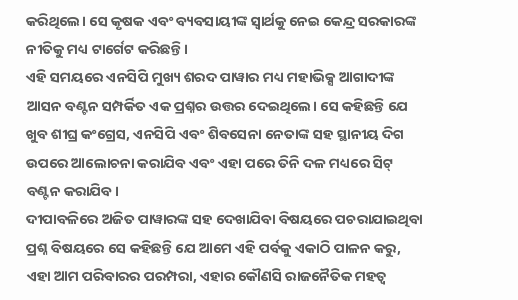କରିଥିଲେ। ସେ କୃଷକ ଏବଂ ବ୍ୟବସାୟୀଙ୍କ ସ୍ୱାର୍ଥକୁ ନେଇ କେନ୍ଦ୍ର ସରକାରଙ୍କ ନୀତିକୁ ମଧ୍ୟ ଟାର୍ଗେଟ କରିଛନ୍ତି।
ଏହି ସମୟରେ ଏନସିପି ମୁଖ୍ୟ ଶରଦ ପାୱାର ମଧ୍ୟ ମହାଭିକ୍ସ ଆଗାଦୀଙ୍କ ଆସନ ବଣ୍ଟନ ସମ୍ପର୍କିତ ଏକ ପ୍ରଶ୍ନର ଉତ୍ତର ଦେଇଥିଲେ। ସେ କହିଛନ୍ତି ଯେ ଖୁବ ଶୀଘ୍ର କଂଗ୍ରେସ, ଏନସିପି ଏବଂ ଶିବସେନା ନେତାଙ୍କ ସହ ସ୍ଥାନୀୟ ଦିଗ ଉପରେ ଆଲୋଚନା କରାଯିବ ଏବଂ ଏହା ପରେ ତିନି ଦଳ ମଧ୍ୟରେ ସିଟ୍ ବଣ୍ଟନ କରାଯିବ।
ଦୀପାବଳିରେ ଅଜିତ ପାୱାରଙ୍କ ସହ ଦେଖାଯିବା ବିଷୟରେ ପଚରାଯାଇଥିବା ପ୍ରଶ୍ନ ବିଷୟରେ ସେ କହିଛନ୍ତି ଯେ ଆମେ ଏହି ପର୍ବକୁ ଏକାଠି ପାଳନ କରୁ, ଏହା ଆମ ପରିବାରର ପରମ୍ପରା, ଏହାର କୌଣସି ରାଜନୈତିକ ମହତ୍ୱ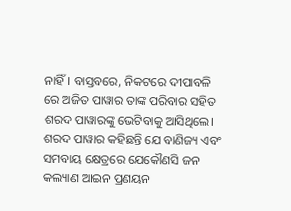ନାହିଁ। ବାସ୍ତବରେ, ନିକଟରେ ଦୀପାବଳି ରେ ଅଜିତ ପାୱାର ତାଙ୍କ ପରିବାର ସହିତ ଶରଦ ପାୱାରଙ୍କୁ ଭେଟିବାକୁ ଆସିଥିଲେ।
ଶରଦ ପାୱାର କହିଛନ୍ତି ଯେ ବାଣିଜ୍ୟ ଏବଂ ସମବାୟ କ୍ଷେତ୍ରରେ ଯେକୌଣସି ଜନ କଲ୍ୟାଣ ଆଇନ ପ୍ରଣୟନ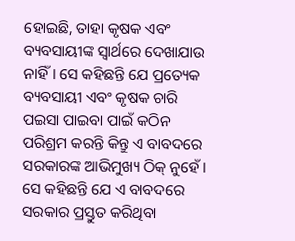ହୋଇଛି, ତାହା କୃଷକ ଏବଂ ବ୍ୟବସାୟୀଙ୍କ ସ୍ୱାର୍ଥରେ ଦେଖାଯାଉ ନାହିଁ। ସେ କହିଛନ୍ତି ଯେ ପ୍ରତ୍ୟେକ ବ୍ୟବସାୟୀ ଏବଂ କୃଷକ ଚାରି ପଇସା ପାଇବା ପାଇଁ କଠିନ ପରିଶ୍ରମ କରନ୍ତି କିନ୍ତୁ ଏ ବାବଦରେ ସରକାରଙ୍କ ଆଭିମୁଖ୍ୟ ଠିକ୍ ନୁହେଁ। ସେ କହିଛନ୍ତି ଯେ ଏ ବାବଦରେ ସରକାର ପ୍ରସ୍ତୁତ କରିଥିବା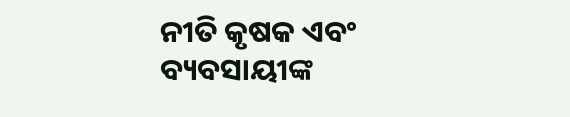ନୀତି କୃଷକ ଏବଂ ବ୍ୟବସାୟୀଙ୍କ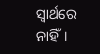ସ୍ୱାର୍ଥରେ ନାହିଁ।